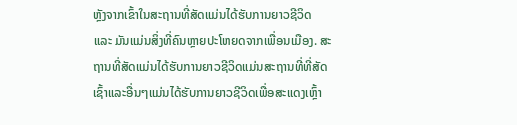ຫຼັງຈາກເຂົ້າໃນສະຖານທີ່ສັດແມ່ນໄດ້ຮັບການຍາວຊີວິດ ແລະ ມັນແມ່ນສິ່ງທີ່ຄົນຫຼາຍປະໂຫຍດຈາກເພື່ອນເມືອງ. ສະຖານທີ່ສັດແມ່ນໄດ້ຮັບການຍາວຊີວິດແມ່ນສະຖານທີ່ທີ່ສັດເຊົ້າແລະອື່ນໆແມ່ນໄດ້ຮັບການຍາວຊີວິດເພື່ອສະແດງເຫຼົ້າ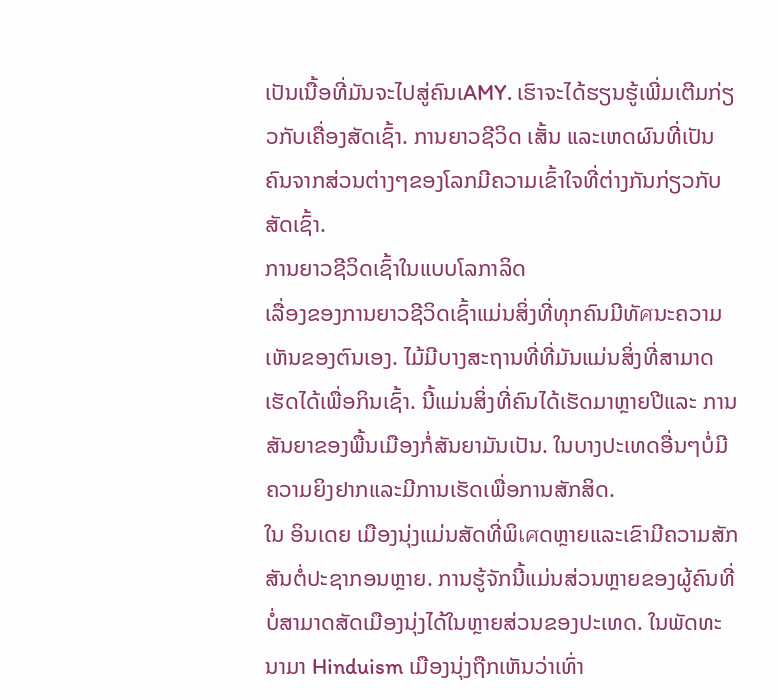ເປັນເນື້ອທີ່ມັນຈະໄປສູ່ຄົນເAMY. ເຮົາຈະໄດ້ຮຽນຮູ້ເພີ່ມເຕີມກ່ຽວກັບເຄື່ອງສັດເຊົ້າ. ການຍາວຊີວິດ ເສັ້ນ ແລະເຫດຜົນທີ່ເປັນຄົນຈາກສ່ວນຕ່າງໆຂອງໂລກມີຄວາມເຂົ້າໃຈທີ່ຕ່າງກັນກ່ຽວກັບສັດເຊົ້າ.
ການຍາວຊີວິດເຊົ້າໃນແບບໂລກາລິດ
ເລື່ອງຂອງການຍາວຊີວິດເຊົ້າແມ່ນສິ່ງທີ່ທຸກຄົນມີທັศນະຄວາມເຫັນຂອງຕົນເອງ. ໄມ້ມີບາງສະຖານທີ່ທີ່ມັນແມ່ນສິ່ງທີ່ສາມາດເຮັດໄດ້ເພື່ອກິນເຊົ້າ. ນີ້ແມ່ນສິ່ງທີ່ຄົນໄດ້ເຮັດມາຫຼາຍປີແລະ ການສັນຍາຂອງພື້ນເມືອງກໍ່ສັນຍາມັນເປັນ. ໃນບາງປະເທດອື່ນໆບໍ່ມີຄວາມຍິງຢາກແລະມີການເຮັດເພື່ອການສັກສິດ.
ໃນ ອິນເດຍ ເມືອງນຸ່ງແມ່ນສັດທີ່ພິเศດຫຼາຍແລະເຂົາມີຄວາມສັກສັນຕໍ່ປະຊາກອນຫຼາຍ. ການຮູ້ຈັກນີ້ແມ່ນສ່ວນຫຼາຍຂອງຜູ້ຄົນທີ່ບໍ່ສາມາດສັດເມືອງນຸ່ງໄດ້ໃນຫຼາຍສ່ວນຂອງປະເທດ. ໃນພັດທະນາມາ Hinduism ເມືອງນຸ່ງຖືກເຫັນວ່າເທົ່າ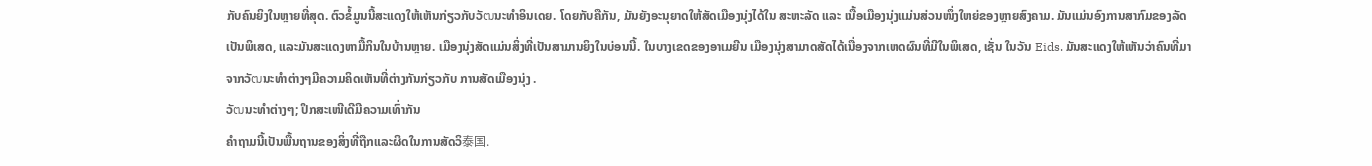ກັບຄົນຍິງໃນຫຼາຍທີ່ສຸດ. ຕົວຂໍ້ມູນນີ້ສະແດງໃຫ້ເຫັນກ່ຽວກັບວັฒນະທຳອິນເດຍ. ໂດຍກັບຄືກັນ, ມັນຍັງອະນຸຍາດໃຫ້ສັດເມືອງນຸ່ງໄດ້ໃນ ສະຫະລັດ ແລະ ເນື້ອເມືອງນຸ່ງແມ່ນສ່ວນໜຶ່ງໃຫຍ່ຂອງຫຼາຍສົງຄາມ. ມັນແມ່ນອົງການສາກົມຂອງລັດເປັນພິເສດ, ແລະມັນສະແດງຫາມື້ກິນໃນບ້ານຫຼາຍ. ເມືອງນຸ່ງສັດແມ່ນສິ່ງທີ່ເປັນສາມານຍິງໃນບ່ອນນີ້. ໃນບາງເຂດຂອງອາເມຍີນ ເມືອງນຸ່ງສາມາດສັດໄດ້ເນື່ອງຈາກເຫດຜົນທີ່ມີໃນພິເສດ, ເຊັ່ນ ໃນວັນ Eids. ມັນສະແດງໃຫ້ເຫັນວ່າຄົນທີ່ມາຈາກວັฒນະທຳຕ່າງໆມີຄວາມຄິດເຫັນທີ່ຕ່າງກັນກ່ຽວກັບ ການສັດເມືອງນຸ່ງ .
ວັฒນະທຳຕ່າງໆ; ປຶກສະເໜີເດີມີຄວາມເທົ່າກັນ
ຄຳຖາມນີ້ເປັນພື້ນຖານຂອງສິ່ງທີ່ຖືກແລະຜິດໃນການສັດວິ泰国.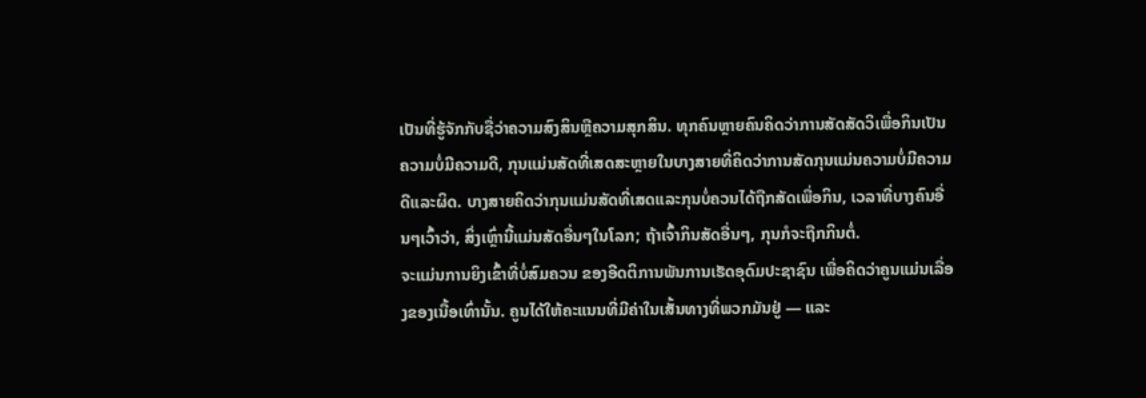ເປັນທີ່ຮູ້ຈັກກັບຊື່ວ່າຄວາມສົງສິນຫຼືຄວາມສຸກສິນ. ທຸກຄົນຫຼາຍຄົນຄິດວ່າການສັດສັດວິເພື່ອກິນເປັນຄວາມບໍ່ມີຄວາມດີ, ກຸນແມ່ນສັດທີ່ເສດສະຫຼາຍໃນບາງສາຍທີ່ຄິດວ່າການສັດກຸນແມ່ນຄວາມບໍ່ມີຄວາມດີແລະຜິດ. ບາງສາຍຄິດວ່າກຸນແມ່ນສັດທີ່ເສດແລະກຸນບໍ່ຄວນໄດ້ຖືກສັດເພື່ອກິນ, ເວລາທີ່ບາງຄົນອື່ນໆເວົ້າວ່າ, ສິ່ງເຫຼົ່ານີ້ແມ່ນສັດອື່ນໆໃນໂລກ; ຖ້າເຈົ້າກິນສັດອື່ນໆ, ກຸນກໍຈະຖືກກິນຕໍ່.
ຈະແມ່ນການຍິງເຂົ້າທີ່ບໍ່ສົມຄວນ ຂອງອີດຕິການພັນການເຮັດອຸດົມປະຊາຊົນ ເພື່ອຄິດວ່າຄູນແມ່ນເລື່ອງຂອງເນື້ອເທົ່ານັ້ນ. ຄູນໄດ້ໃຫ້ຄະແນນທີ່ມີຄ່າໃນເສັ້ນທາງທີ່ພວກມັນຢູ່ — ແລະ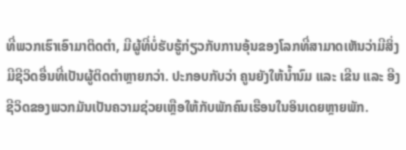ທີ່ພວກເຮົາເອົາມາຕິດຕຳ, ມີຜູ້ທີ່ບໍ່ຮັບຮູ້ກ່ຽວກັບການອຸ້ນຂອງໂລກທີ່ສາມາດເຫັນວ່າມີສິ່ງມີຊີວິດອື່ນທີ່ເປັນຜູ້ຕິດຕຳຫຼາຍກວ່າ. ປະກອບກັບວ່າ ຄູນຍັງໃຫ້ນ້ຳນົມ ແລະ ເຂີນ ແລະ ອີງຊີວິດຂອງພວກມັນເປັນຄວາມຊ່ວຍເຫຼືອໃຫ້ກັບພັກຄົນເຮືອນໃນອິນເດຍຫຼາຍພັກ.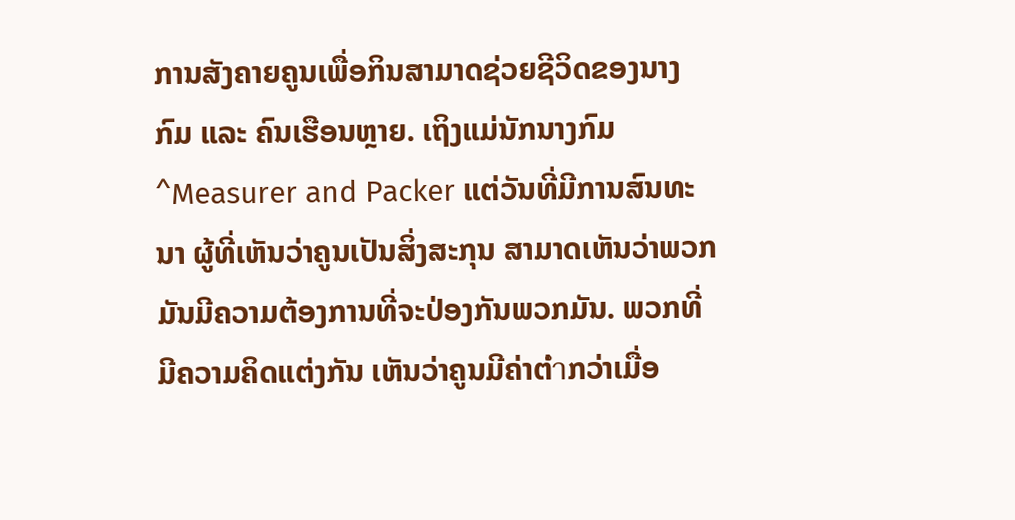ການສັງຄາຍຄູນເພື່ອກິນສາມາດຊ່ວຍຊີວິດຂອງນາງກົມ ແລະ ຄົນເຮືອນຫຼາຍ. ເຖິງແມ່ນັກນາງກົມ ^Measurer and Packer ແຕ່ວັນທີ່ມີການສົນທະນາ ຜູ້ທີ່ເຫັນວ່າຄູນເປັນສິ່ງສະກຸນ ສາມາດເຫັນວ່າພວກມັນມີຄວາມຕ້ອງການທີ່ຈະປ່ອງກັນພວກມັນ. ພວກທີ່ມີຄວາມຄິດແຕ່ງກັນ ເຫັນວ່າຄູນມີຄ່າຕ່ำກວ່າເມື່ອ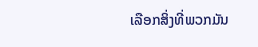ເລືອກສິ່ງທີ່ພວກມັນ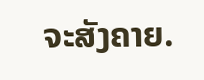ຈະສັງຄາຍ.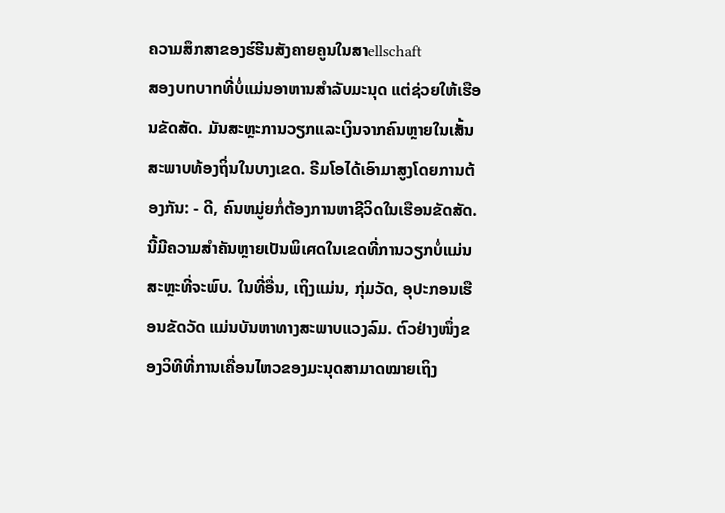ຄວາມສຶກສາຂອງຮ໌ຮີນສັງຄາຍຄູນໃນສາellschaft
ສອງบทบาทທີ່ບໍ່ແມ່ນອາຫານສຳລັບມະນຸດ ແຕ່ຊ່ວຍໃຫ້ເຮືອນຂັດສັດ. ມັນສະຫຼະການວຽກແລະເງິນຈາກຄົນຫຼາຍໃນເສັ້ນສະພາບທ້ອງຖິ່ນໃນບາງເຂດ. ຣີມໂອໄດ້ເອົາມາສູງໂດຍການຕ້ອງກັນ: - ດີ, ຄົນຫມູ່ຍກໍ່ຕ້ອງການຫາຊີວິດໃນເຮືອນຂັດສັດ. ນີ້ມີຄວາມສຳຄັນຫຼາຍເປັນພິเศດໃນເຂດທີ່ການວຽກບໍ່ແມ່ນສະຫຼະທີ່ຈະພົບ. ໃນທີ່ອື່ນ, ເຖິງແມ່ນ, ກຸ່ມວັດ, ອຸປະກອນເຮືອນຂັດວັດ ແມ່ນບັນຫາທາງສະພາບແວງລົມ. ຕົວຢ່າງໜຶ່ງຂອງວິທີທີ່ການເຄື່ອນໄຫວຂອງມະນຸດສາມາດໝາຍເຖິງ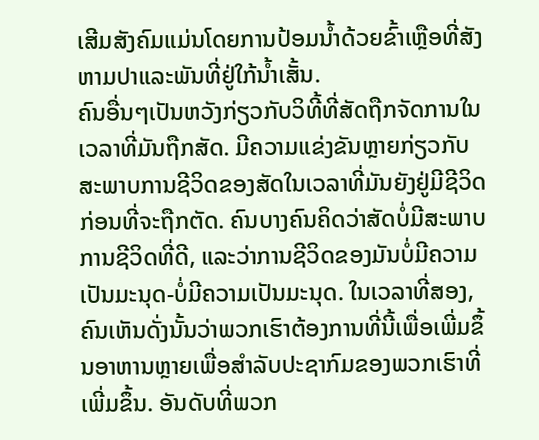ເສີມສັງຄົມແມ່ນໂດຍການປ້ອມນ້ຳດ້ວຍຂົ້າເຫຼືອທີ່ສັງຫາມປາແລະພັນທີ່ຢູ່ໃກ້ນ້ຳເສັ້ນ.
ຄົນອື່ນໆເປັນຫວັງກ່ຽວກັບວິທີ້ທີ່ສັດຖືກຈັດການໃນເວລາທີ່ມັນຖືກສັດ. ມີຄວາມແຂ່ງຂັນຫຼາຍກ່ຽວກັບສະພາບການຊີວິດຂອງສັດໃນເວລາທີ່ມັນຍັງຢູ່ມີຊີວິດກ່ອນທີ່ຈະຖືກຕັດ. ຄົນບາງຄົນຄິດວ່າສັດບໍ່ມີສະພາບການຊີວິດທີ່ດີ, ແລະວ່າການຊີວິດຂອງມັນບໍ່ມີຄວາມເປັນມະນຸດ-ບໍ່ມີຄວາມເປັນມະນຸດ. ໃນເວລາທີ່ສອງ, ຄົນເຫັນດັ່ງນັ້ນວ່າພວກເຮົາຕ້ອງການທີ່ນີ້ເພື່ອເພີ່ມຂຶ້ນອາຫານຫຼາຍເພື່ອສຳລັບປະຊາກົມຂອງພວກເຮົາທີ່ເພີ່ມຂຶ້ນ. ອັນດັບທີ່ພວກ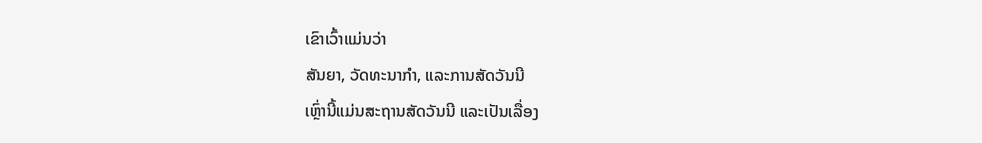ເຂົາເວົ້າແມ່ນວ່າ
ສັນຍາ, ວັດທະນາກຳ, ແລະການສັດວັນນີ
ເຫຼົ່ານີ້ແມ່ນສະຖານສັດວັນນີ ແລະເປັນເລື່ອງ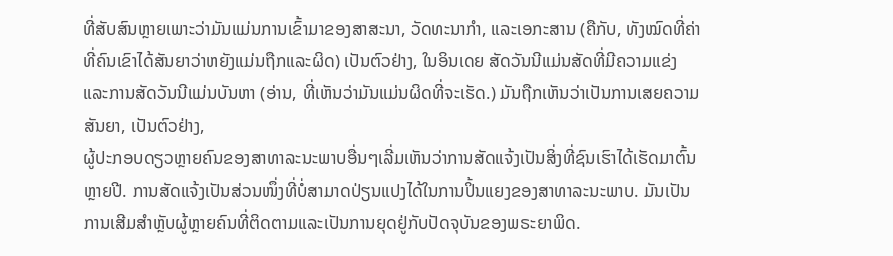ທີ່ສັບສົນຫຼາຍເພາະວ່າມັນແມ່ນການເຂົ້າມາຂອງສາສະນາ, ວັດທະນາກຳ, ແລະເອກະສານ (ຄືກັບ, ທັງໝົດທີ່ຄ່າທີ່ຄົນເຂົາໄດ້ສັນຍາວ່າຫຍັງແມ່ນຖືກແລະຜິດ) ເປັນຕົວຢ່າງ, ໃນອິນເດຍ ສັດວັນນີແມ່ນສັດທີ່ມີຄວາມແຂ່ງແລະການສັດວັນນີແມ່ນບັນຫາ (ອ່ານ, ທີ່ເຫັນວ່າມັນແມ່ນຜິດທີ່ຈະເຮັດ.) ມັນຖືກເຫັນວ່າເປັນການເສຍຄວາມສັນຍາ, ເປັນຕົວຢ່າງ,
ຜູ້ປະກອບດຽວຫຼາຍຄົນຂອງສາທາລະນະພາບອື່ນໆເລີ່ມເຫັນວ່າການສັດແຈ້ງເປັນສິ່ງທີ່ຊົນເຮົາໄດ້ເຮັດມາຕົ້ນຫຼາຍປີ. ການສັດແຈ້ງເປັນສ່ວນໜຶ່ງທີ່ບໍ່ສາມາດປ່ຽນແປງໄດ້ໃນການປິ້ນແຍງຂອງສາທາລະນະພາບ. ມັນເປັນການເສີມສຳຫຼັບຜູ້ຫຼາຍຄົນທີ່ຕິດຕາມແລະເປັນການຍຸດຢູ່ກັບປັດຈຸບັນຂອງພຣະຍາພິດ.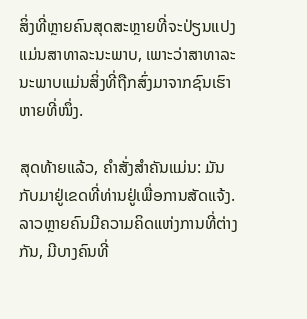ສິ່ງທີ່ຫຼາຍຄົນສຸດສະຫຼາຍທີ່ຈະປ່ຽນແປງແມ່ນສາທາລະນະພາບ, ເພາະວ່າສາທາລະນະພາບແມ່ນສິ່ງທີ່ຖືກສົ່ງມາຈາກຊົນເຮົາຫາຍທີ່ໜຶ່ງ.

ສຸດທ້າຍແລ້ວ, ຄຳສັ່ງສຳຄັນແມ່ນ: ມັນກັບມາຢູ່ເຂດທີ່ທ່ານຢູ່ເພື່ອການສັດແຈ້ງ. ລາວຫຼາຍຄົນມີຄວາມຄິດແຫ່ງການທີ່ຕ່າງກັນ, ມີບາງຄົນທີ່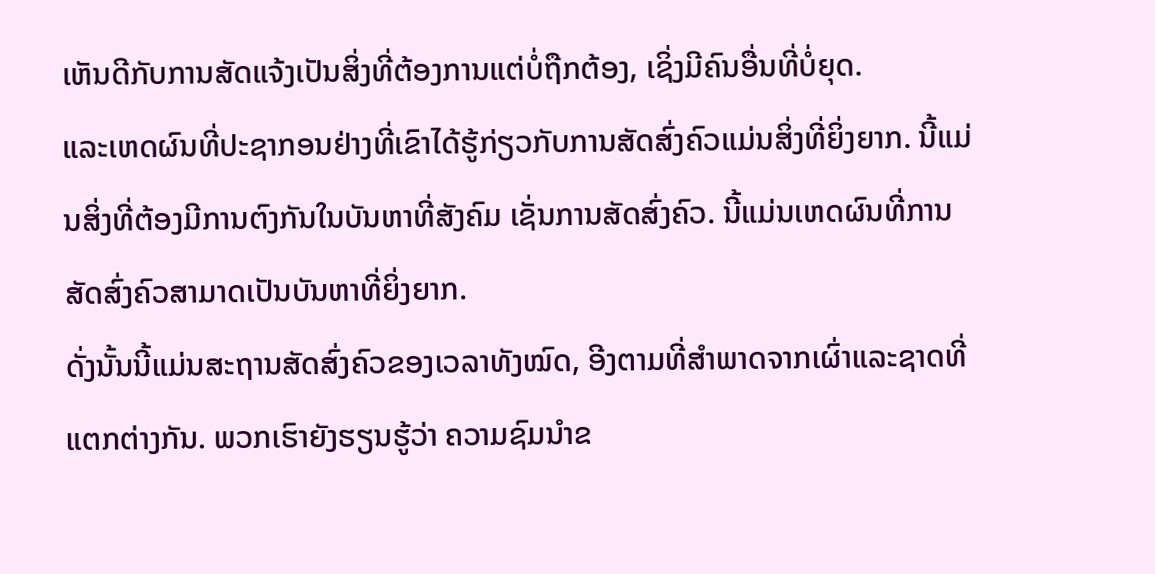ເຫັນດີກັບການສັດແຈ້ງເປັນສິ່ງທີ່ຕ້ອງການແຕ່ບໍ່ຖືກຕ້ອງ, ເຊິ່ງມີຄົນອື່ນທີ່ບໍ່ຍຸດ.
ແລະເຫດຜົນທີ່ປະຊາກອນຢ່າງທີ່ເຂົາໄດ້ຮູ້ກ່ຽວກັບການສັດສົ່ງຄົວແມ່ນສິ່ງທີ່ຍິ່ງຍາກ. ນີ້ແມ່ນສິ່ງທີ່ຕ້ອງມີການຕົງກັນໃນບັນຫາທີ່ສັງຄົມ ເຊັ່ນການສັດສົ່ງຄົວ. ນີ້ແມ່ນເຫດຜົນທີ່ການສັດສົ່ງຄົວສາມາດເປັນບັນຫາທີ່ຍິ່ງຍາກ.
ດັ່ງນັ້ນນີ້ແມ່ນສະຖານສັດສົ່ງຄົວຂອງເວລາທັງໝົດ, ອີງຕາມທີ່ສຳພາດຈາກເຜົ່າແລະຊາດທີ່ແຕກຕ່າງກັນ. ພວກເຮົາຍັງຮຽນຮູ້ວ່າ ຄວາມຊົມນຳຂ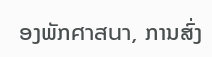ອງພັກศาสนา, ການສົ່ງ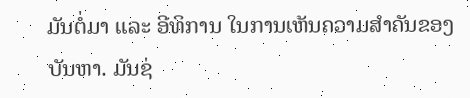ມັນຕໍ່ມາ ແລະ ອີທິການ ໃນການເຫັນຄວາມສຳຄັນຂອງບັນຫາ. ມັນຊ່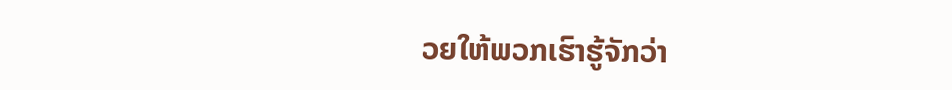ວຍໃຫ້ພວກເຮົາຮູ້ຈັກວ່າ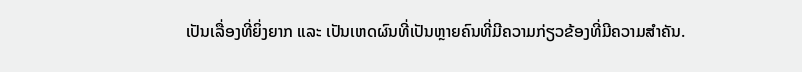ເປັນເລື່ອງທີ່ຍິ່ງຍາກ ແລະ ເປັນເຫດຜົນທີ່ເປັນຫຼາຍຄົນທີ່ມີຄວາມກ່ຽວຂ້ອງທີ່ມີຄວາມສຳຄັນ.